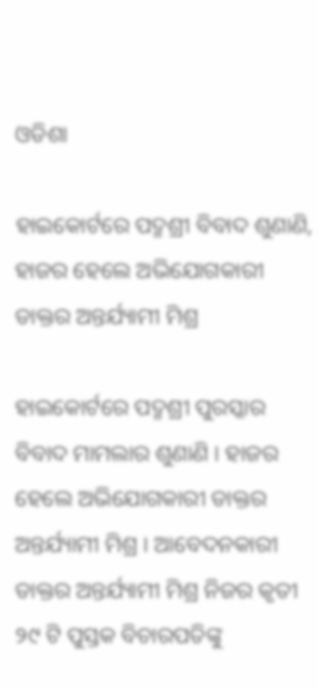ଓଡିଶା

ହାଇକୋର୍ଟରେ ପଦ୍ମଶ୍ରୀ ବିବାଦ ଶୁଣାଣି, ହାଜର ହେଲେ ଅଭିଯୋଗକାରୀ ଡାକ୍ତର ଅନ୍ତର୍ଯ୍ୟାମୀ ମିଶ୍ର

ହାଇକୋର୍ଟରେ ପଦ୍ମଶ୍ରୀ ପୁରସ୍କାର ବିବାଦ ମାମଲାର ଶୁଣାଣି । ହାଜର ହେଲେ ଅଭିଯୋଗକାରୀ ଡାକ୍ତର ଅନ୍ତର୍ଯ୍ୟାମୀ ମିଶ୍ର । ଆବେଦନକାରୀ ଡାକ୍ତର ଅନ୍ତର୍ଯ୍ୟାମୀ ମିଶ୍ର ନିଜର କୃତୀ ୨୯ ଟି ପୁସ୍ତକ ବିଚାରପତିଙ୍କୁ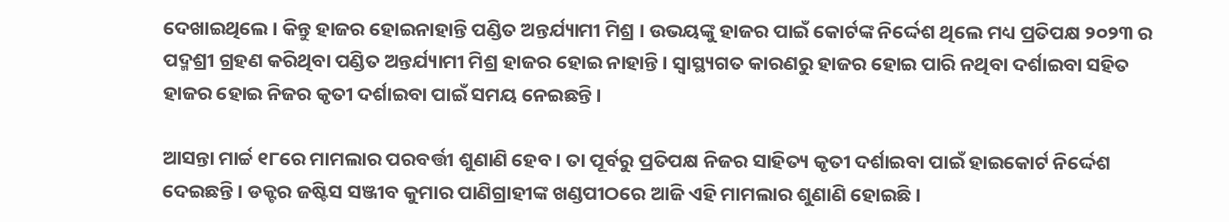ଦେଖାଇଥିଲେ । କିନ୍ତୁ ହାଜର ହୋଇନାହାନ୍ତି ପଣ୍ଡିତ ଅନ୍ତର୍ଯ୍ୟାମୀ ମିଶ୍ର । ଉଭୟଙ୍କୁ ହାଜର ପାଇଁ କୋର୍ଟଙ୍କ ନିର୍ଦ୍ଦେଶ ଥିଲେ ମଧ୍ୟ ପ୍ରତିପକ୍ଷ ୨୦୨୩ ର ପଦ୍ମଶ୍ରୀ ଗ୍ରହଣ କରିଥିବା ପଣ୍ଡିତ ଅନ୍ତର୍ଯ୍ୟାମୀ ମିଶ୍ର ହାଜର ହୋଇ ନାହାନ୍ତି । ସ୍ୱାସ୍ଥ୍ୟଗତ କାରଣରୁ ହାଜର ହୋଇ ପାରି ନଥିବା ଦର୍ଶାଇବା ସହିତ ହାଜର ହୋଇ ନିଜର କୃତୀ ଦର୍ଶାଇବା ପାଇଁ ସମୟ ନେଇଛନ୍ତି ।

ଆସନ୍ତା ମାର୍ଚ୍ଚ ୧୮ରେ ମାମଲାର ପରବର୍ତ୍ତୀ ଶୁଣାଣି ହେବ । ତା ପୂର୍ବରୁ ପ୍ରତିପକ୍ଷ ନିଜର ସାହିତ୍ୟ କୃତୀ ଦର୍ଶାଇବା ପାଇଁ ହାଇକୋର୍ଟ ନିର୍ଦ୍ଦେଶ ଦେଇଛନ୍ତି । ଡକ୍ଟର ଜଷ୍ଟିସ ସଞ୍ଜୀବ କୁମାର ପାଣିଗ୍ରାହୀଙ୍କ ଖଣ୍ଡପୀଠରେ ଆଜି ଏହି ମାମଲାର ଶୁଣାଣି ହୋଇଛି ।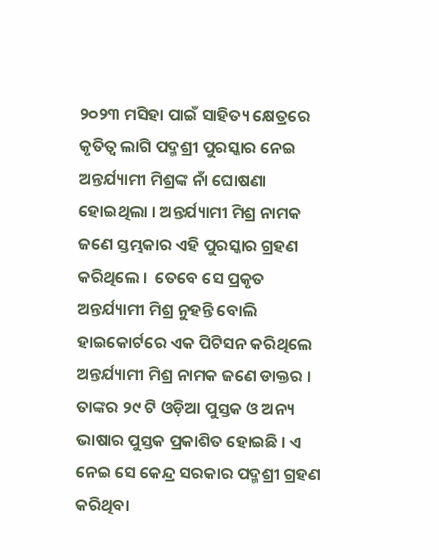୨୦୨୩ ମସିହା ପାଇଁ ସାହିତ୍ୟ କ୍ଷେତ୍ରରେ କୃତିତ୍ବ ଲାଗି ପଦ୍ମଶ୍ରୀ ପୁରସ୍କାର ନେଇ ଅନ୍ତର୍ଯ୍ୟାମୀ ମିଶ୍ରଙ୍କ ନାଁ ଘୋଷଣା ହୋଇଥିଲା । ଅନ୍ତର୍ଯ୍ୟାମୀ ମିଶ୍ର ନାମକ ଜଣେ ସ୍ତମ୍ଭକାର ଏହି ପୁରସ୍କାର ଗ୍ରହଣ କରିଥିଲେ ।  ତେବେ ସେ ପ୍ରକୃତ ଅନ୍ତର୍ଯ୍ୟାମୀ ମିଶ୍ର ନୁହନ୍ତି ବୋଲି ହାଇକୋର୍ଟରେ ଏକ ପିଟିସନ କରିଥିଲେ ଅନ୍ତର୍ଯ୍ୟାମୀ ମିଶ୍ର ନାମକ ଜଣେ ଡାକ୍ତର । ତାଙ୍କର ୨୯ ଟି ଓଡ଼ିଆ ପୁସ୍ତକ ଓ ଅନ୍ୟ ଭାଷାର ପୁସ୍ତକ ପ୍ରକାଶିତ ହୋଇଛି । ଏ ନେଇ ସେ କେନ୍ଦ୍ର ସରକାର ପଦ୍ମଶ୍ରୀ ଗ୍ରହଣ କରିଥିବା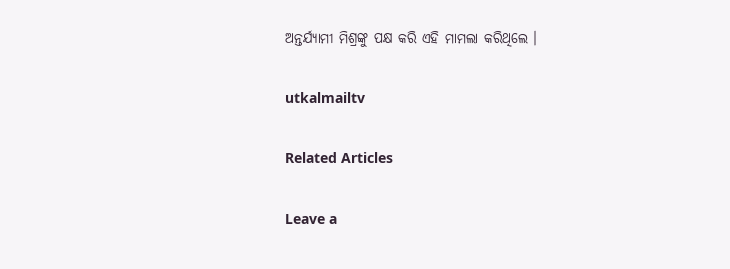ଅନ୍ତର୍ଯ୍ୟାମୀ ମିଶ୍ରଙ୍କୁ ପକ୍ଷ କରି ଏହି ମାମଲା କରିଥିଲେ ।

utkalmailtv

Related Articles

Leave a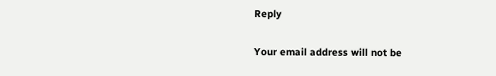Reply

Your email address will not be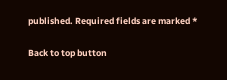published. Required fields are marked *

Back to top button